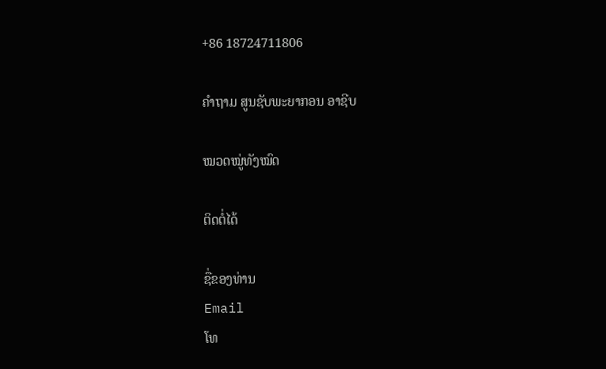+86 18724711806

ຄຳຖາມ ສູນຊັບພະຍາກອນ ອາຊີບ

ໝວດໝູ່ທັງໝົດ

ຕິດຕໍ່ໄດ້

ຊື່ຂອງທ່ານ
Email
ໂທ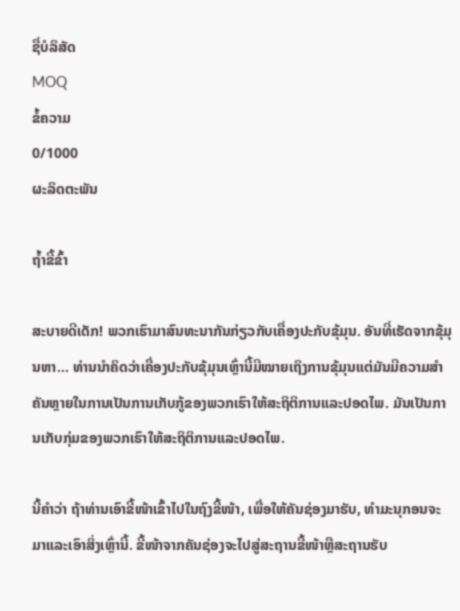ຊື່ບໍລິສັດ
MOQ
ຂໍ້ຄວາມ
0/1000
ຜະລິດຕະພັນ

ຖ້ຳຂີ້ຂົ້າ

ສະບາຍດີເດັກ! ພວກເຮົາມາສົນທະນາກັນກ່ຽວກັບເຄື່ອງປະກັບຂຸ້ມຸນ. ອັນທີ່ເຮັດຈາກຂຸ້ມຸນຫາ… ທ່ານນໍາຄິດວ່າເຄື່ອງປະກັບຂຸ້ມຸນເຫຼົ່ານີ້ມີໝາຍເຖິງການຂຸ້ມຸນແຕ່ມັນມີຄວາມສຳຄັນຫຼາຍໃນການເປັນການເກັບກູ້ຂອງພວກເຮົາໃຫ້ສະຖິຕິການແລະປອດໄພ. ມັນເປັນການເກັບກຸ່ມຂອງພວກເຮົາໃຫ້ສະຖິຕິການແລະປອດໄພ.

ນີ້ຄໍາວ່າ ຖ້າທ່ານເອົາຂີ້ໜ້າເຂົ້າໄປໃນຖົງຂີ້ໜ້າ, ເພື່ອໃຫ້ຄັນຊ່ອງມາຮັບ, ທຳມະນຸກອນຈະມາແລະເອົາສິ່ງເຫຼົ່ານີ້. ຂີ້ໜ້າຈາກຄັນຊ່ອງຈະໄປສູ່ສະຖານຂີ້ໜ້າຫຼືສະຖານຮັບ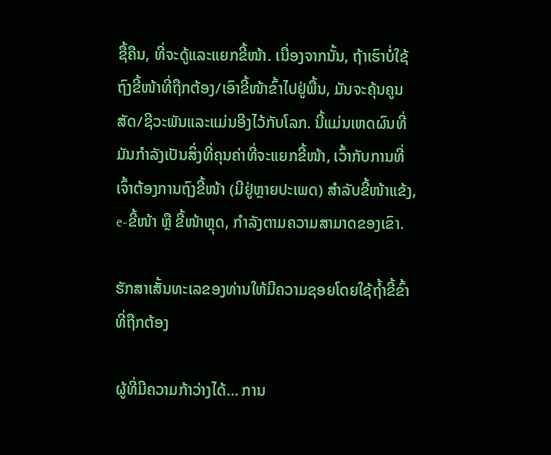ຊື້ຄືນ, ທີ່ຈະດູ້ແລະແຍກຂີ້ໜ້າ. ເນື່ອງຈາກນັ້ນ, ຖ້າເຮົາບໍ່ໃຊ້ຖົງຂີ້ໜ້າທີ່ຖືກຕ້ອງ/ເອົາຂີ້ໜ້າຂົ້າໄປຢູ່ພື້ນ, ມັນຈະຄຸ້ນຄູນສັດ/ຊີວະພັນແລະແມ່ນອີງໄວ້ກັບໂລກ. ນີ້ແມ່ນເຫດຜົນທີ່ມັນກຳລັງເປັນສິ່ງທີ່ຄຸນຄ່າທີ່ຈະແຍກຂີ້ໜ້າ, ເວົ້າກັບການທີ່ເຈົ້າຕ້ອງການຖົງຂີ້ໜ້າ (ມີຢູ່ຫຼາຍປະເພດ) ສຳລັບຂີ້ໜ້າແຂ້ງ, e-ຂີ້ໜ້າ ຫຼື ຂີ້ໜ້າຫຼຸດ, ກໍາລັງຕາມຄວາມສາມາດຂອງເຂົາ.

ຮັກສາເສັ້ນທະເລຂອງທ່ານໃຫ້ມີຄວາມຊອຍໂດຍໃຊ້ຖ້ຳຂີ້ຂົ້າທີ່ຖືກຕ້ອງ

ຜູ້ທີ່ມີຄວາມກ້າວ່າງໄດ້… ການ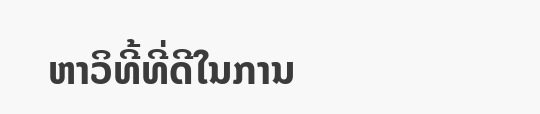ຫາວິທີ້ທີ່ດີໃນການ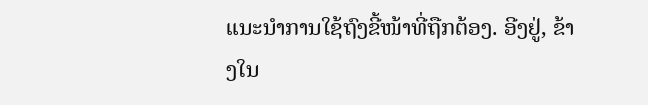ແນະນຳການໃຊ້ຖົງຂີ້ໜ້າທີ່ຖືກຕ້ອງ. ອີງຢູ່, ຂ້າງໃນ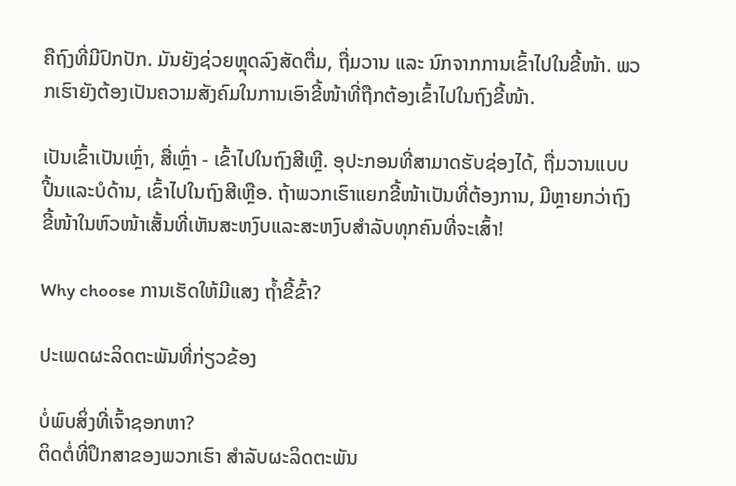ຄືຖົງທີ່ມີປົກປັກ. ມັນຍັງຊ່ວຍຫຼຸດລົງສັດຕື່ມ, ຖື່ມວານ ແລະ ນົກຈາກການເຂົ້າໄປໃນຂີ້ໜ້າ. ພວກເຮົາຍັງຕ້ອງເປັນຄວາມສັງຄົມໃນການເອົາຂີ້ໜ້າທີ່ຖືກຕ້ອງເຂົ້າໄປໃນຖົງຂີ້ໜ້າ.

ເປັນເຂົ້າເປັນເຫຼົ່າ, ສື່ເຫຼົ່າ - ເຂົ້າໄປໃນຖົງສີເຫຼີ. ອຸປະກອນທີ່ສາມາດຮັບຊ່ອງໄດ້, ຖື່ມວານແບບປີ້ນແລະບໍດ້ານ, ເຂົ້າໄປໃນຖົງສີເຫຼືອ. ຖ້າພວກເຮົາແຍກຂີ້ໜ້າເປັນທີ່ຕ້ອງການ, ມີຫຼາຍກວ່າຖົງຂີ້ໜ້າໃນຫົວໜ້າເສັ້ນທີ່ເຫັນສະຫງົບແລະສະຫງົບສຳລັບທຸກຄົນທີ່ຈະເສົ້າ!

Why choose ການເຮັດໃຫ້ມີແສງ ຖ້ຳຂີ້ຂົ້າ?

ປະເພດຜະລິດຕະພັນທີ່ກ່ຽວຂ້ອງ

ບໍ່ພົບສິ່ງທີ່ເຈົ້າຊອກຫາ?
ຕິດຕໍ່ທີ່ປຶກສາຂອງພວກເຮົາ ສໍາລັບຜະລິດຕະພັນ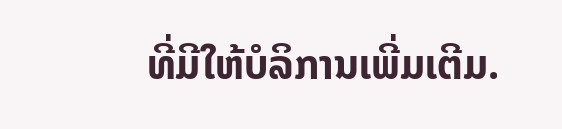ທີ່ມີໃຫ້ບໍລິການເພີ່ມເຕີມ.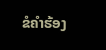ຂໍຄໍາຮ້ອງ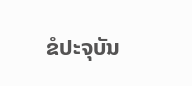ຂໍປະຈຸບັນ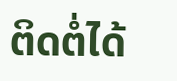ຕິດຕໍ່ໄດ້